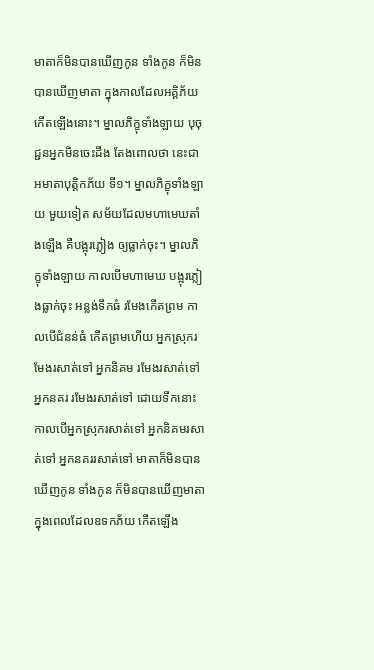មាតាក៏មិនបានឃើញកូន ទាំងកូន ក៏មិនបានឃើញមាតា ក្នុងកាលដែលអគ្គិភ័យ កើតឡើងនោះ។ ម្នាលភិក្ខុទាំងឡាយ បុចុជ្ជនអ្នកមិនចេះដឹង តែងពោលថា នេះជា អមាតាបុត្តិកភ័យ ទី១។ ម្នាលភិក្ខុទាំងឡាយ មួយទៀត សម័យដែលមហាមេឃតាំងឡើង គឺបង្អុរភ្លៀង ឲ្យធ្លាក់ចុះ។ ម្នាលភិក្ខុទាំងឡាយ កាលបើមហាមេឃ បង្អុរភ្លៀងធ្លាក់ចុះ អន្លង់ទឹកធំ រមែងកើតព្រម កាលបើជំនន់ធំ កើតព្រមហើយ អ្នកស្រុករមែងរសាត់ទៅ អ្នកនិគម រមែងរសាត់ទៅ អ្នកនគរ រមែងរសាត់ទៅ ដោយទឹកនោះ កាលបើអ្នកស្រុករសាត់ទៅ អ្នកនិគមរសាត់ទៅ អ្នកនគររសាត់ទៅ មាតាក៏មិនបានឃើញកូន ទាំងកូន ក៏មិនបានឃើញមាតា ក្នុងពេលដែលឧទកភ័យ កើតឡើង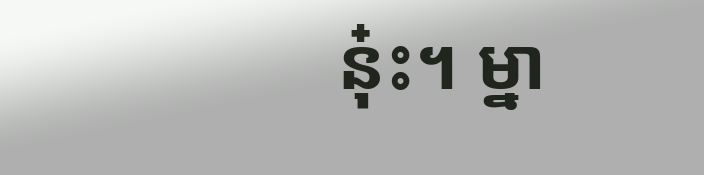នុ៎ះ។ ម្នា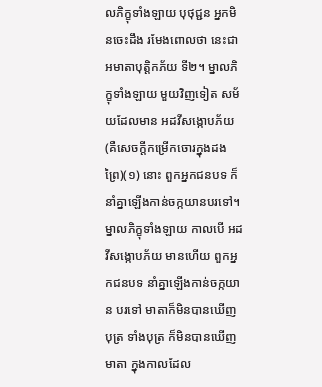លភិក្ខុទាំងឡាយ បុថុជ្ជន អ្នកមិនចេះដឹង រមែងពោលថា នេះជា អមាតាបុត្តិកភ័យ ទី២។ ម្នាលភិក្ខុទាំងឡាយ មួយវិញទៀត សម័យដែលមាន អដវីសង្កោបភ័យ (គឺសេចក្ដីកម្រើកចោរក្នុងដងព្រៃ)(១) នោះ ពួកអ្នកជនបទ ក៏នាំគ្នាឡើងកាន់ចក្កយានបរទៅ។ ម្នាលភិក្ខុទាំងឡាយ កាលបើ អដវីសង្កោបភ័យ មានហើយ ពួកអ្នកជនបទ នាំគ្នាឡើងកាន់ចក្កយាន បរទៅ មាតាក៏មិនបានឃើញបុត្រ ទាំងបុត្រ ក៏មិនបានឃើញមាតា ក្នុងកាលដែល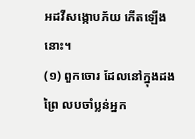អដវីសង្កោបភ័យ កើតឡើងនោះ។
(១) ពួកចោរ ដែលនៅក្នុងដងព្រៃ លបចាំប្លន់អ្នក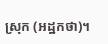ស្រុក (អដ្ឋកថា)។